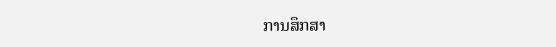ການສຶກສາ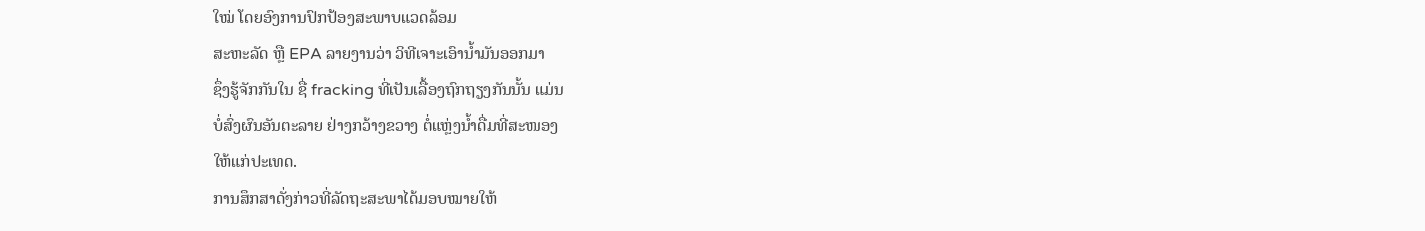ໃໝ່ ໂດຍອົງການປົກປ້ອງສະພາບແວດລ້ອມ
ສະຫະລັດ ຫຼື EPA ລາຍງານວ່າ ວິທີເຈາະເອົານ້ຳມັນອອກມາ
ຊຶ່ງຮູ້ຈັກກັນໃນ ຊື່ fracking ທີ່ເປັນເລື້ອງຖົກຖຽງກັນນັ້ນ ແມ່ນ
ບໍ່ສົ່ງຜົນອັນຕະລາຍ ຢ່າງກວ້າງຂວາງ ຕໍ່ແຫຼ່ງນ້ຳດື່ມທີ່ສະໜອງ
ໃຫ້ແກ່ປະເທດ.
ການສຶກສາດັ່ງກ່າວທີ່ລັດຖະສະພາໄດ້ມອບໝາຍໃຫ້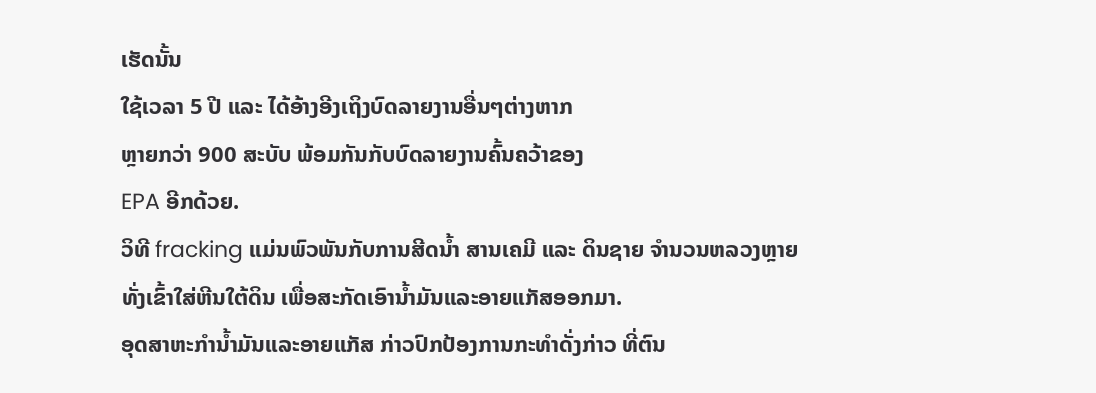ເຮັດນັ້ນ
ໃຊ້ເວລາ 5 ປີ ແລະ ໄດ້ອ້າງອີງເຖິງບົດລາຍງານອື່ນໆຕ່າງຫາກ
ຫຼາຍກວ່າ 900 ສະບັບ ພ້ອມກັນກັບບົດລາຍງານຄົ້ນຄວ້າຂອງ
EPA ອີກດ້ວຍ.
ວິທີ fracking ແມ່ນພົວພັນກັບການສີດນ້ຳ ສານເຄມີ ແລະ ດິນຊາຍ ຈຳນວນຫລວງຫຼາຍ
ທັ່ງເຂົ້າໃສ່ຫີນໃຕ້ດິນ ເພື່ອສະກັດເອົານ້ຳມັນແລະອາຍແກັສອອກມາ.
ອຸດສາຫະກຳນ້ຳມັນແລະອາຍແກັສ ກ່າວປົກປ້ອງການກະທຳດັ່ງກ່າວ ທີ່ຕົນ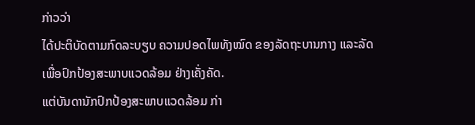ກ່າວວ່າ
ໄດ້ປະຕິບັດຕາມກົດລະບຽບ ຄວາມປອດໄພທັງໝົດ ຂອງລັດຖະບານກາງ ແລະລັດ
ເພື່ອປົກປ້ອງສະພາບແວດລ້ອມ ຢ່າງເຄັ່ງຄັດ.
ແຕ່ບັນດານັກປົກປ້ອງສະພາບແວດລ້ອມ ກ່າ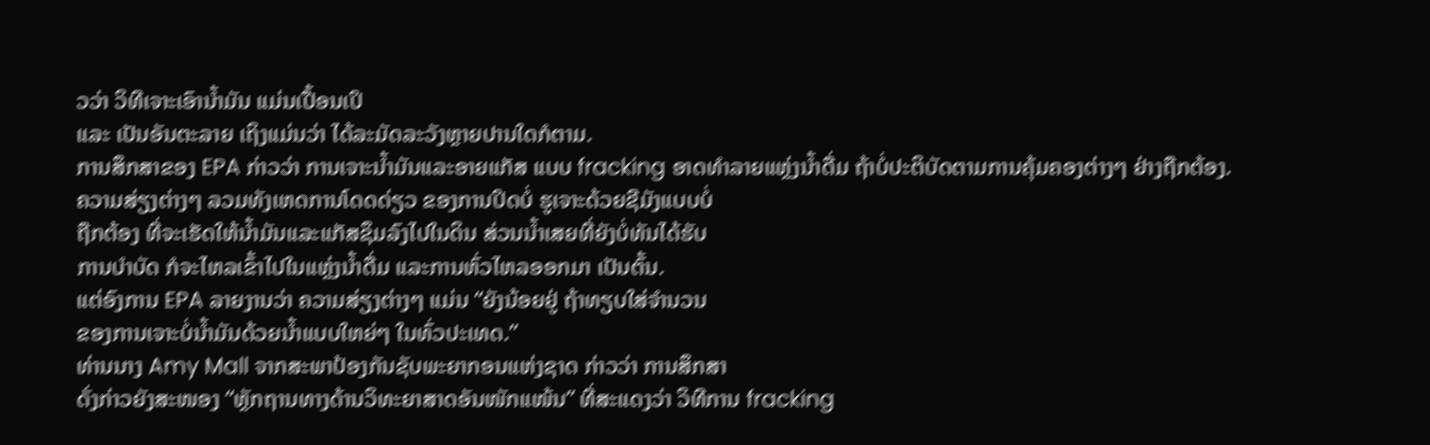ວວ່າ ວິທີເຈາະເອົານ້ຳມັນ ແມ່ນເປື້ອນເປິ
ແລະ ເປັນອັນຕະລາຍ ເຖິງແມ່ນວ່າ ໄດ້ລະມັດລະວັງຫຼາຍປານໃດກໍຕາມ.
ການສຶກສາຂອງ EPA ກ່າວວ່າ ການເຈາະນ້ຳມັນແລະອາຍແກັສ ແບບ fracking ອາດທຳລາຍແຫຼ່ງນ້ຳດື່ມ ຖ້າບໍ່ປະຕິບັດຕາມການຄຸ້ມຄອງຕ່າງໆ ຢ່າງຖືກຕ້ອງ.
ຄວາມສ່ຽງຕ່າງໆ ລວມທັງເຫດການໂດດດ່ຽວ ຂອງການປິດບໍ່ ຮູເຈາະດ້ວຍຊີມັງແບບບໍ່
ຖືກຕ້ອງ ທີ່ຈະເຮັດໃຫ້ນ້ຳມັນແລະແກັສຊຶມລົງໄປໃນດິນ ສ່ວນນ້ຳເສຍທີ່ຍັງບໍ່ທັນໄດ້ຮັບ
ການບຳບັດ ກໍຈະໄຫລເຂົ້າໄປໃນແຫຼ່ງນ້ຳດື່ມ ແລະການຫົ່ວໄຫລອອກມາ ເປັນຕົ້ນ.
ແຕ່ອົງການ EPA ລາຍງານວ່າ ຄວາມສ່ຽງຕ່າງໆ ແມ່ນ “ຍັງນ້ອຍຢູ່ ຖ້າທຽບໃສ່ຈຳນວນ
ຂອງການເຈາະບໍ່ນ້ຳມັນດ້ວຍນ້ຳແບບໃຫຍ່ໆ ໃນທົ່ວປະເທດ.”
ທ່ານນາງ Amy Mall ຈາກສະພາປ້ອງກັນຊັບພະຍາກອນແຫ່ງຊາດ ກ່າວວ່າ ການສຶກສາ
ດັ່ງກ່າວຍັງສະໜອງ “ຫຼັກຖານທາງດ້ານວິທະຍາສາດອັນໜັກແໜ້ນ” ທີ່ສະແດງວ່າ ວິທີການ fracking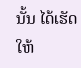ນັ້ນ ໄດ້ເຮັດໃຫ້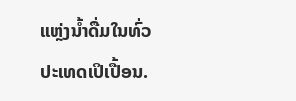ແຫຼ່ງນ້ຳດື່ມໃນທົ່ວປະເທດເປິເປື້ອນ.